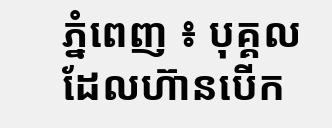ភ្នំពេញ ៖ បុគ្គលដែលហ៊ានបើក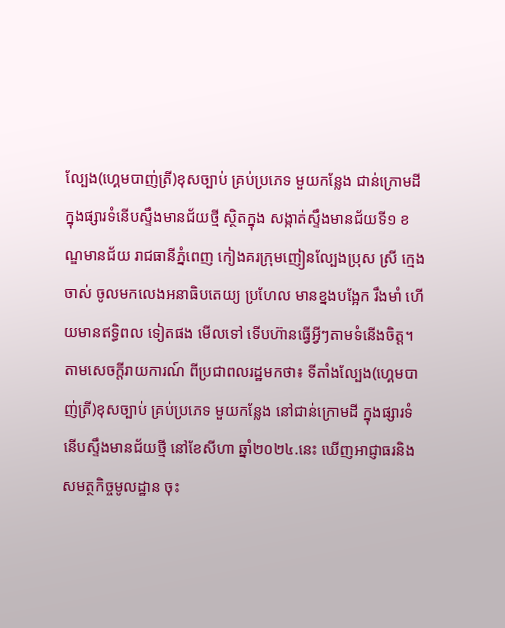ល្បែង(ហ្គេមបាញ់ត្រី)ខុសច្បាប់ គ្រប់ប្រភេទ មួយកន្លែង ជាន់ក្រោមដី ក្នុងផ្សារទំនើបស្ទឹងមានជ័យថ្មី ស្ថិតក្នុង សង្កាត់ស្ទឹងមានជ័យទី១ ខណ្ឌមានជ័យ រាជធានីភ្នំពេញ កៀងគរក្រុមញៀនល្បែងប្រុស ស្រី ក្មេង ចាស់ ចូលមកលេងអនាធិបតេយ្យ ប្រហែល មានខ្នងបង្អែក រឹងមាំ ហើយមានឥទ្ធិពល ទៀតផង មើលទៅ ទើបហ៊ានធ្វើអ្វីៗតាមទំនើងចិត្ត។
តាមសេចក្តីរាយការណ៍ ពីប្រជាពលរដ្ឋមកថា៖ ទីតាំងល្បែង(ហ្គេមបាញ់ត្រី)ខុសច្បាប់ គ្រប់ប្រភេទ មួយកន្លែង នៅជាន់ក្រោមដី ក្នុងផ្សារទំនើបស្ទឹងមានជ័យថ្មី នៅខែសីហា ឆ្នាំ២០២៤.នេះ ឃើញអាជ្ញាធរនិងសមត្ថកិច្ចមូលដ្ឋាន ចុះ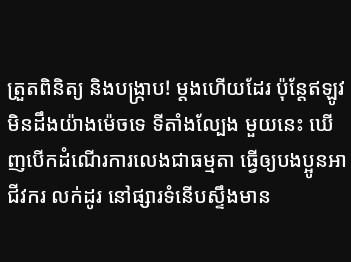ត្រួតពិនិត្យ និងបង្ក្រាប! ម្តងហើយដែរ ប៉ុន្តែឥឡូវ មិនដឹងយ៉ាងម៉េចទេ ទីតាំងល្បែង មួយនេះ ឃើញបើកដំណើរការលេងជាធម្មតា ធ្វើឲ្យបងប្អូនអាជីវករ លក់ដូរ នៅផ្សារទំនើបស្ទឹងមាន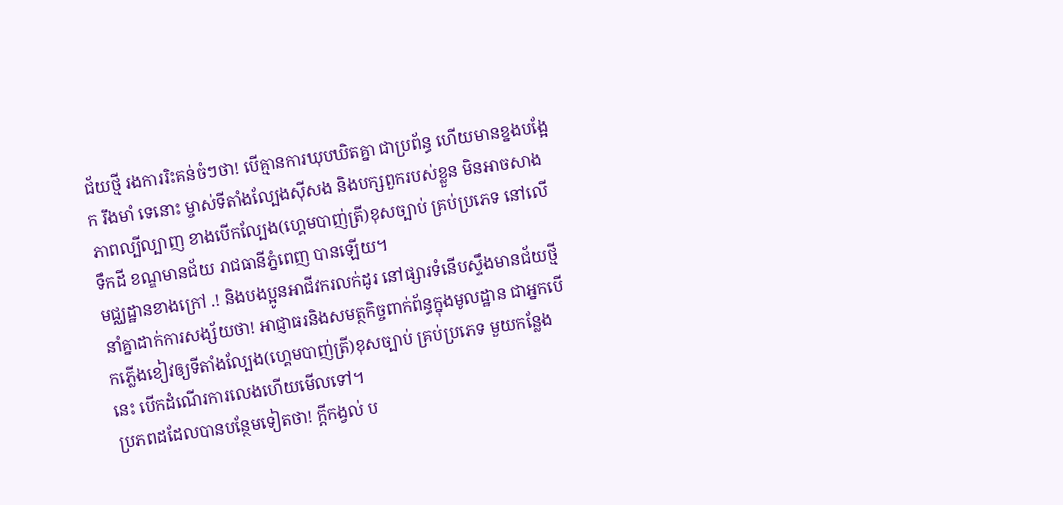ជ័យថ្មី រងការរិះគន់ចំៗថា! បើគ្មានការឃុបឃិតគ្នា ជាប្រព័ន្ធ ហើយមានខ្នងបង្អែក រឹងមាំ ទេនោះ ម្ចាស់ទីតាំងល្បែងស៊ីសង និងបក្សពួករបស់ខ្លួន មិនអាចសាងភាពល្បីល្បាញ ខាងបើកល្បែង(ហ្គេមបាញ់ត្រី)ខុសច្បាប់ គ្រប់ប្រភេទ នៅលើទឹកដី ខណ្ឌមានជ័យ រាជធានីភ្នំពេញ បានឡើយ។
មជ្ឈដ្ឋានខាងក្រៅ .! និងបងប្អូនអាជីវករលក់ដូរ នៅផ្សារទំនើបស្ទឹងមានជ័យថ្មី នាំគ្នាដាក់ការសង្ស័យថា! អាជ្ញាធរនិងសមត្ថកិច្ចពាក់ព័ន្ធក្នុងមូលដ្ឋាន ជាអ្នកបើកភ្លើងខៀវឲ្យទីតាំងល្បែង(ហ្គេមបាញ់ត្រី)ខុសច្បាប់ គ្រប់ប្រភេទ មួយកន្លែងនេះ បើកដំណើរការលេងហើយមើលទៅ។
ប្រភពដដែលបានបន្ថែមទៀតថា! ក្តីកង្វល់ ប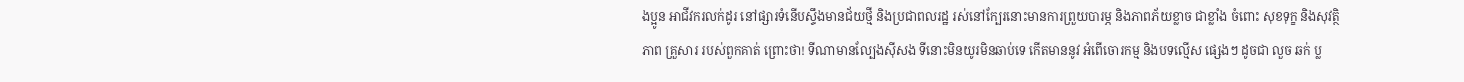ងប្អូន អាជីវករលក់ដូរ នៅផ្សារទំនើបស្ទឹងមានជ័យថ្មី និងប្រជាពលរដ្ឋ រស់នៅក្បែរនោះមានការព្រួយបារម្ភ និងភាពភ័យខ្លាច ជាខ្លាំង ចំពោះ សុខទុក្ខ និងសុវត្ថិភាព គ្រួសារ របស់ពួកគាត់ ព្រោះថា! ទីណាមានល្បែងស៊ីសង ទីនោះមិនយូរមិនឆាប់ទេ កើតមាននូវ អំពើចោរកម្ម និងបទល្មើស ផ្សេងៗ ដូចជា លួច ឆក់ ប្ល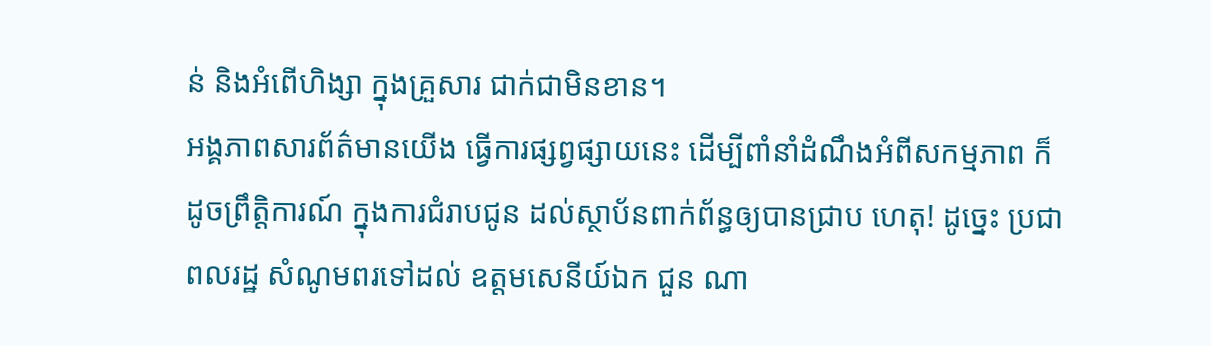ន់ និងអំពើហិង្សា ក្នុងគ្រួសារ ជាក់ជាមិនខាន។
អង្គភាពសារព័ត៌មានយើង ធ្វើការផ្សព្វផ្សាយនេះ ដើម្បីពាំនាំដំណឹងអំពីសកម្មភាព ក៏ដូចព្រឹត្តិការណ៍ ក្នុងការជំរាបជូន ដល់ស្ថាប័នពាក់ព័ន្ធឲ្យបានជ្រាប ហេតុ! ដូច្នេះ ប្រជាពលរដ្ឋ សំណូមពរទៅដល់ ឧត្តមសេនីយ៍ឯក ជួន ណា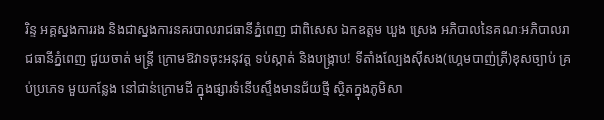រិន្ទ អគ្គស្នងការរង និងជាស្នងការនគរបាលរាជធានីភ្នំពេញ ជាពិសេស ឯកឧត្តម ឃួង ស្រេង អភិបាលនៃគណៈអភិបាលរាជធានីភ្នំពេញ ជួយចាត់ មន្ត្រី ក្រោមឱវាទចុះអនុវត្ត ទប់ស្កាត់ និងបង្ក្រាប! ទីតាំងល្បែងសុីសង(ហ្គេមបាញ់ត្រី)ខុសច្បាប់ គ្រប់ប្រភេទ មួយកន្លែង នៅជាន់ក្រោមដី ក្នុងផ្សារទំនើបស្ទឹងមានជ័យថ្មី ស្ថិតក្នុងភូមិសា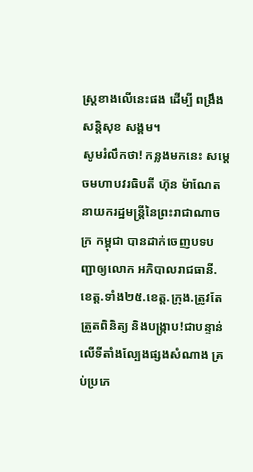ស្ត្រខាងលើនេះផង ដើម្បី ពង្រឹង សន្តិសុខ សង្គម។
សូមរំលឹកថា! កន្លងមកនេះ សម្តេចមហាបវរធិបតី ហ៊ុន ម៉ាណែត នាយករដ្ឋមន្ត្រីនៃព្រះរាជាណាចក្រ កម្ពុជា បានដាក់ចេញបទបញ្ជាឲ្យលោក អភិបាលរាជធានី.ខេត្ត.ទាំង២៥.ខេត្ត.ក្រុង.ត្រូវតែ ត្រួតពិនិត្យ និងបង្រ្កាប!ជាបន្ទាន់លើទីតាំងល្បែងផ្សងសំណាង គ្រប់ប្រភេ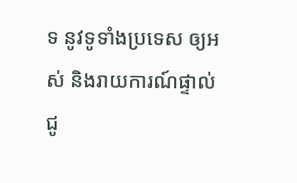ទ នូវទូទាំងប្រទេស ឲ្យអស់ និងរាយការណ៍ផ្ទាល់ជូ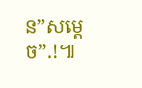ន”សម្តេច”.!៕